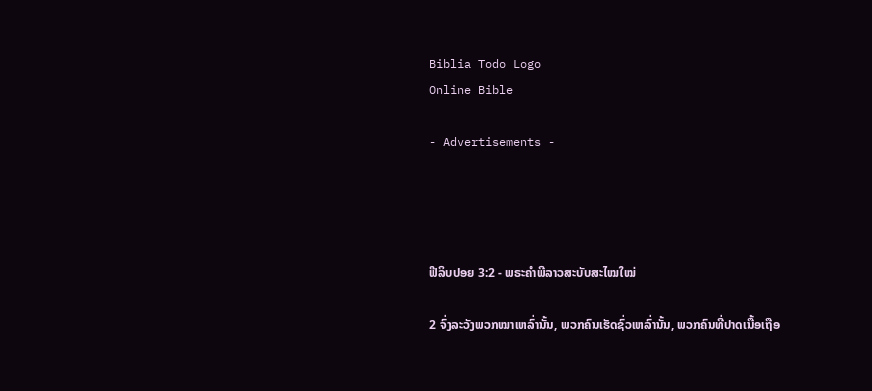Biblia Todo Logo
Online Bible

- Advertisements -




ຟີລິບປອຍ 3:2 - ພຣະຄຳພີລາວສະບັບສະໄໝໃໝ່

2 ຈົ່ງລະວັງພວກໝາເຫລົ່ານັ້ນ, ພວກຄົນເຮັດຊົ່ວເຫລົ່ານັ້ນ, ພວກຄົນທີ່ປາດເນື້ອເຖືອ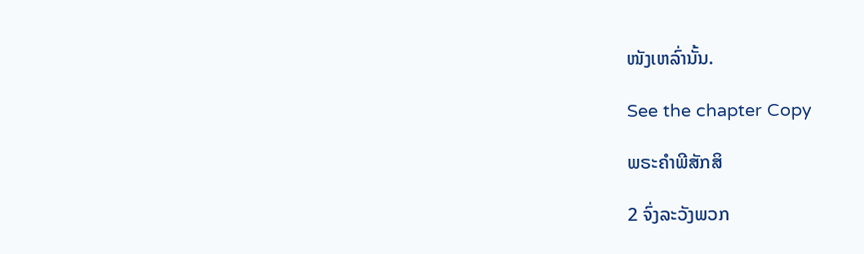ໜັງເຫລົ່ານັ້ນ.

See the chapter Copy

ພຣະຄຳພີສັກສິ

2 ຈົ່ງລະວັງພວກ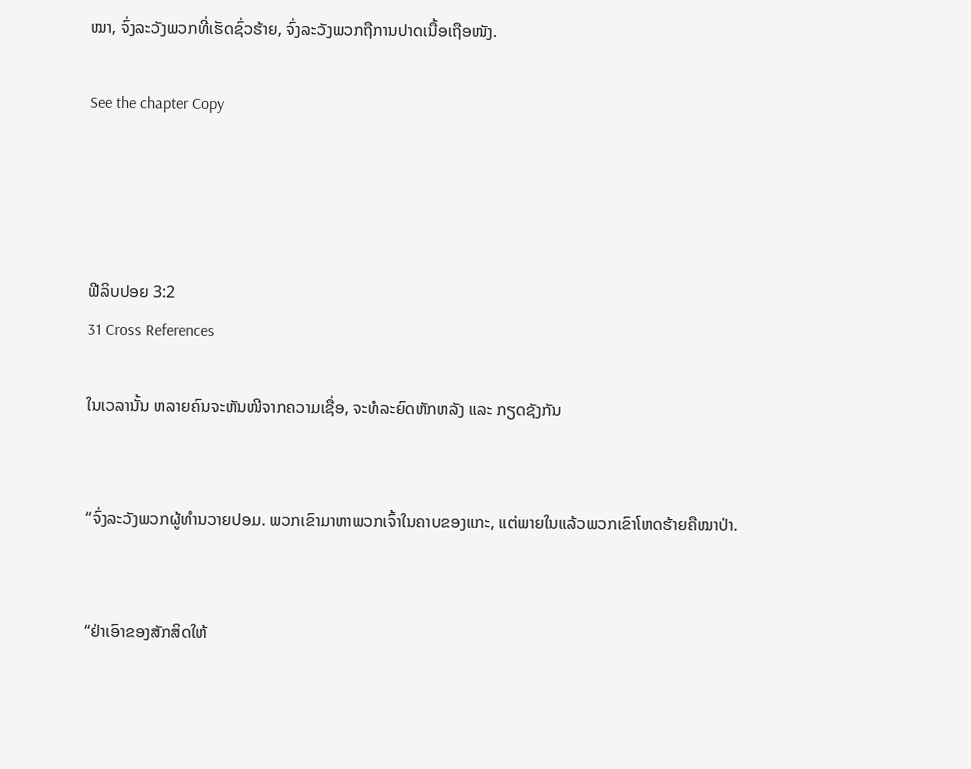ໝາ, ຈົ່ງລະວັງພວກທີ່ເຮັດຊົ່ວຮ້າຍ, ຈົ່ງລະວັງພວກຖືການປາດເນື້ອເຖືອໜັງ.

See the chapter Copy




ຟີລິບປອຍ 3:2
31 Cross References

ໃນເວລານັ້ນ ຫລາຍຄົນຈະຫັນໜີຈາກຄວາມເຊື່ອ, ຈະທໍລະຍົດຫັກຫລັງ ແລະ ກຽດຊັງກັນ


“ຈົ່ງລະວັງພວກຜູ້ທຳນວາຍປອມ. ພວກເຂົາມາຫາພວກເຈົ້າໃນຄາບຂອງແກະ, ແຕ່ພາຍໃນແລ້ວພວກເຂົາໂຫດຮ້າຍຄືໝາປ່າ.


“ຢ່າເອົາຂອງສັກສິດໃຫ້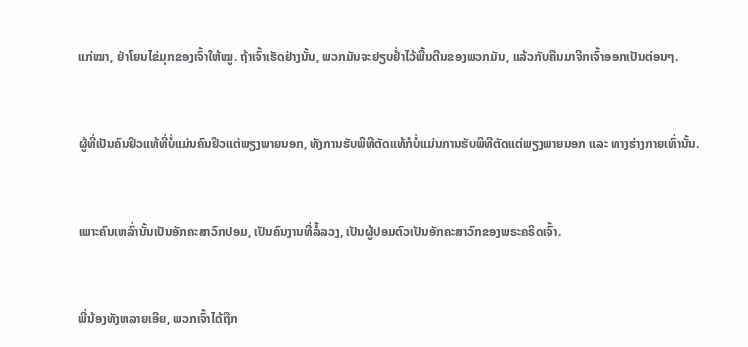ແກ່ໝາ, ຢ່າໂຍນໄຂ່ມຸກຂອງເຈົ້າໃຫ້ໝູ. ຖ້າເຈົ້າເຮັດຢ່າງນັ້ນ, ພວກມັນຈະຢຽບຢ່ຳໄວ້ພື້ນຕີນຂອງພວກມັນ, ແລ້ວກັບຄືນມາຈີກເຈົ້າອອກເປັນຕ່ອນໆ.


ຜູ້ທີ່ເປັນຄົນຢິວແທ້ທີ່ບໍ່ແມ່ນຄົນຢິວແຕ່ພຽງພາຍນອກ, ທັງການຮັບພິທີຕັດແທ້ກໍບໍ່ແມ່ນການຮັບພິທີຕັດແຕ່ພຽງພາຍນອກ ແລະ ທາງຮ່າງກາຍເທົ່ານັ້ນ.


ເພາະຄົນເຫລົ່ານັ້ນເປັນອັກຄະສາວົກປອມ, ເປັນຄົນງານທີ່ລໍ້ລວງ, ເປັນຜູ້ປອມຕົວເປັນອັກຄະສາວົກຂອງພຣະຄຣິດເຈົ້າ.


ພີ່ນ້ອງທັງຫລາຍເອີຍ, ພວກເຈົ້າໄດ້ຖືກ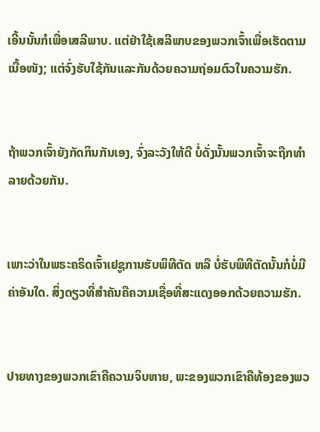ເອີ້ນນັ້ນກໍເພື່ອເສລີພາບ. ແຕ່ຢ່າໃຊ້ເສລີພາບຂອງພວກເຈົ້າເພື່ອເຮັດຕາມເນື້ອໜັງ; ແຕ່ຈົ່ງຮັບໃຊ້ກັນແລະກັນດ້ວຍຄວາມຖ່ອມຕົວໃນຄວາມຮັກ.


ຖ້າພວກເຈົ້າຍັງກັດກິນກັນເອງ, ຈົ່ງລະວັງໃຫ້ດີ ບໍ່ດັ່ງນັ້ນພວກເຈົ້າຈະຖືກທຳລາຍດ້ວຍກັນ.


ເພາະວ່າໃນພຣະຄຣິດເຈົ້າເຢຊູການຮັບພິທີຕັດ ຫລື ບໍ່ຮັບພິທີຕັດນັ້ນກໍບໍ່ມີຄ່າອັນໃດ. ສິ່ງດຽວທີ່ສຳຄັນຄືຄວາມເຊື່ອທີ່ສະແດງອອກດ້ວຍຄວາມຮັກ.


ປາຍທາງຂອງພວກເຂົາຄືຄວາມຈິບຫາຍ, ພະຂອງພວກເຂົາຄືທ້ອງຂອງພວ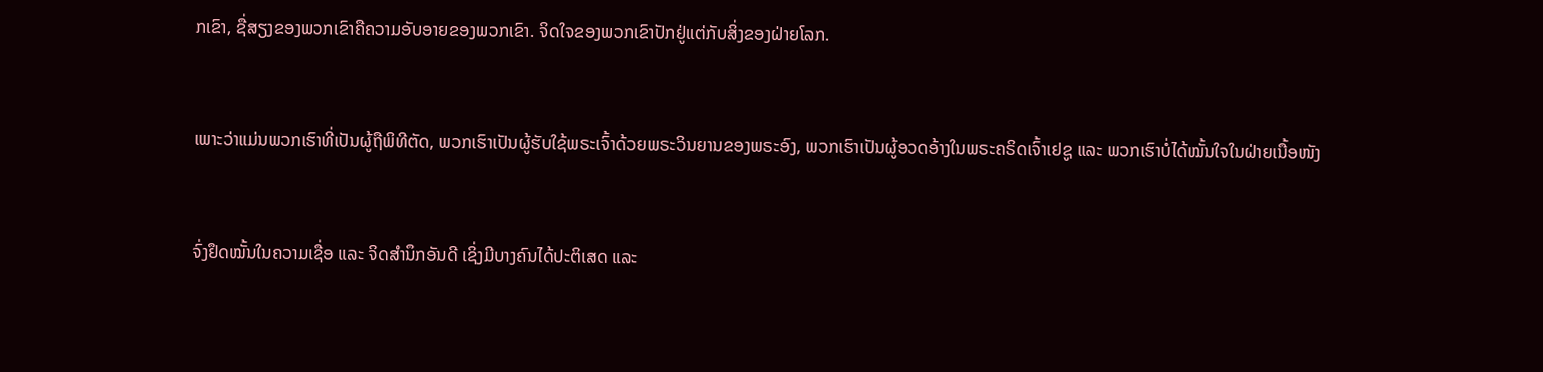ກເຂົາ, ຊື່ສຽງຂອງພວກເຂົາຄືຄວາມອັບອາຍຂອງພວກເຂົາ. ຈິດໃຈຂອງພວກເຂົາປັກຢູ່ແຕ່ກັບສິ່ງຂອງຝ່າຍໂລກ.


ເພາະວ່າແມ່ນພວກເຮົາທີ່ເປັນຜູ້ຖືພິທີຕັດ, ພວກເຮົາເປັນຜູ້ຮັບໃຊ້ພຣະເຈົ້າດ້ວຍພຣະວິນຍານຂອງພຣະອົງ, ພວກເຮົາເປັນຜູ້ອວດອ້າງໃນພຣະຄຣິດເຈົ້າເຢຊູ ແລະ ພວກເຮົາບໍ່ໄດ້ໝັ້ນໃຈໃນຝ່າຍເນື້ອໜັງ


ຈົ່ງຢຶດໝັ້ນໃນຄວາມເຊື່ອ ແລະ ຈິດສຳນຶກອັນດີ ເຊິ່ງມີບາງຄົນໄດ້ປະຕິເສດ ແລະ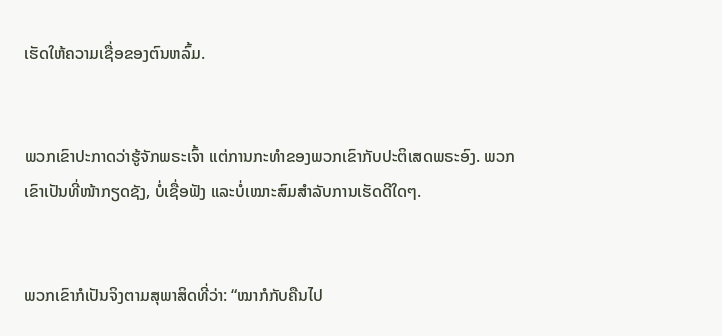ເຮັດໃຫ້ຄວາມເຊື່ອຂອງຕົນຫລົ້ມ.


ພວກເຂົາປະກາດວ່າຮູ້ຈັກພຣະເຈົ້າ ແຕ່ການກະທຳຂອງພວກເຂົາກັບປະຕິເສດພຣະອົງ. ພວກເຂົາເປັນທີ່ໜ້າກຽດຊັງ, ບໍ່ເຊື່ອຟັງ ແລະບໍ່ເໝາະສົມສຳລັບການເຮັດດີໃດໆ.


ພວກເຂົາກໍເປັນຈິງຕາມສຸພາສິດທີ່ວ່າ: “ໝາກໍກັບຄືນໄປ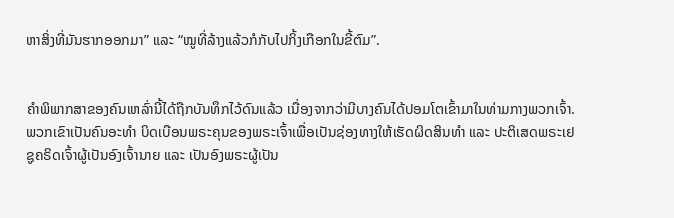ຫາສິ່ງທີ່ມັນຮາກອອກມາ” ແລະ “ໝູທີ່ລ້າງແລ້ວກໍກັບໄປກິ້ງເກືອກໃນຂີ້ຕົມ”.


ຄຳພິພາກສາຂອງຄົນເຫລົ່ານີ້ໄດ້ຖືກບັນທຶກໄວ້ດົນແລ້ວ ເນື່ອງຈາກວ່າມີບາງຄົນໄດ້ປອມໂຕເຂົ້າມາໃນທ່າມກາງພວກເຈົ້າ. ພວກເຂົາເປັນຄົນອະທຳ ບິດເບືອນພຣະຄຸນຂອງພຣະເຈົ້າເພື່ອເປັນຊ່ອງທາງໃຫ້ເຮັດຜິດສິນທຳ ແລະ ປະຕິເສດພຣະເຢຊູຄຣິດເຈົ້າຜູ້ເປັນອົງເຈົ້ານາຍ ແລະ ເປັນອົງພຣະຜູ້ເປັນ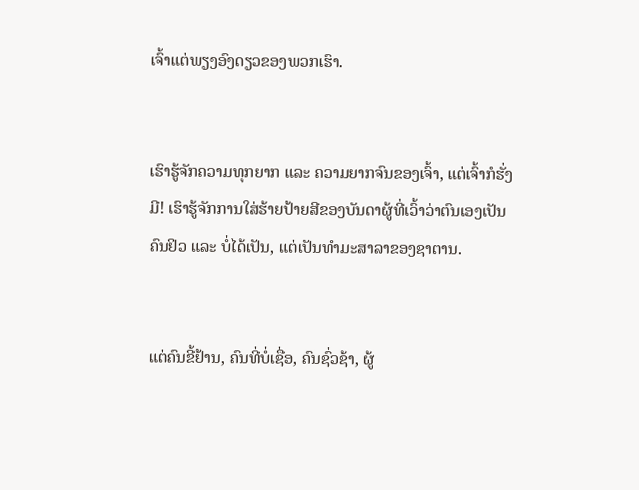ເຈົ້າແຕ່ພຽງອົງດຽວຂອງພວກເຮົາ.


ເຮົາຮູ້ຈັກຄວາມທຸກຍາກ ແລະ ຄວາມຍາກຈົນຂອງເຈົ້າ, ແຕ່ເຈົ້າກໍຮັ່ງມີ! ເຮົາຮູ້ຈັກການໃສ່ຮ້າຍປ້າຍສີຂອງບັນດາຜູ້ທີ່ເວົ້າວ່າຕົນເອງເປັນຄົນຢິວ ແລະ ບໍ່ໄດ້ເປັນ, ແຕ່ເປັນທຳມະສາລາຂອງຊາຕານ.


ແຕ່ຄົນຂີ້ຢ້ານ, ຄົນທີ່ບໍ່ເຊື່ອ, ຄົນຊົ່ວຊ້າ, ຜູ້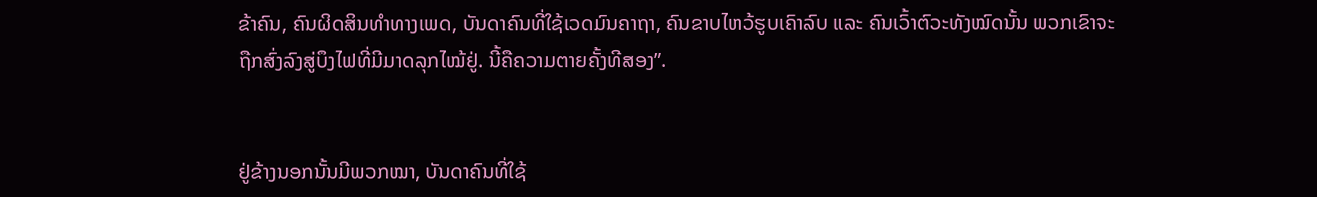ຂ້າຄົນ, ຄົນຜິດສິນທຳທາງເພດ, ບັນດາຄົນທີ່ໃຊ້ເວດມົນຄາຖາ, ຄົນຂາບໄຫວ້ຮູບເຄົາລົບ ແລະ ຄົນເວົ້າຕົວະທັງໝົດນັ້ນ ພວກເຂົາຈະຖືກສົ່ງລົງສູ່ບຶງໄຟທີ່ມີມາດລຸກໄໝ້ຢູ່. ນີ້ຄືຄວາມຕາຍຄັ້ງທີສອງ”.


ຢູ່ຂ້າງນອກນັ້ນມີພວກໝາ, ບັນດາຄົນທີ່ໃຊ້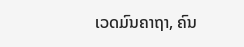ເວດມົນຄາຖາ, ຄົນ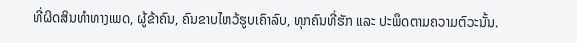ທີ່ຜິດສິນທຳທາງເພດ, ຜູ້ຂ້າຄົນ, ຄົນຂາບໄຫວ້ຮູບເຄົາລົບ, ທຸກຄົນທີ່ຮັກ ແລະ ປະພຶດຕາມຄວາມຕົວະນັ້ນ.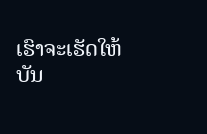ເຮົາຈະເຮັດໃຫ້ບັນ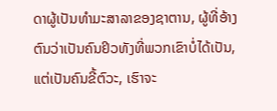ດາຜູ້ເປັນທຳມະສາລາຂອງຊາຕານ, ຜູ້ທີ່ອ້າງຕົນວ່າເປັນຄົນຢິວທັງທີ່ພວກເຂົາບໍ່ໄດ້ເປັນ, ແຕ່ເປັນຄົນຂີ້ຕົວະ, ເຮົາຈະ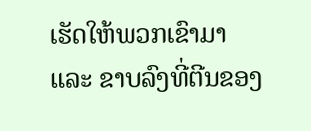ເຮັດໃຫ້ພວກເຂົາມາ ແລະ ຂາບລົງທີ່ຕີນຂອງ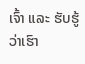ເຈົ້າ ແລະ ຮັບຮູ້ວ່າເຮົາ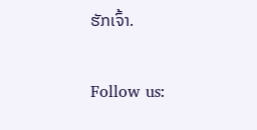ຮັກເຈົ້າ.


Follow us: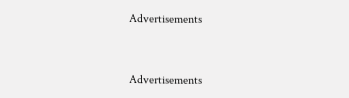Advertisements


Advertisements